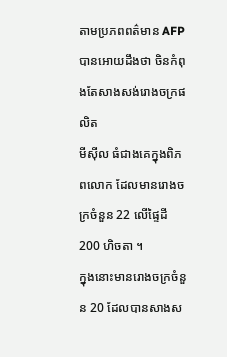តាមប្រភពពត៌មាន AFP បានអោយដឹងថា ចិនកំពុងតែសាងសង់រោងចក្រផលិត
មីស៊ីល ធំជាងគេក្នុងពិភពលោក ដែលមានរោងចក្រចំនួន 22 លើផ្ទៃដី 200 ហិចតា ។
ក្នុងនោះមានរោងចក្រចំនួន 20 ដែលបានសាងស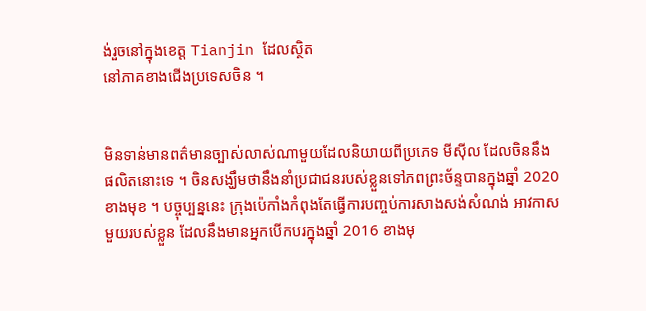ង់រួចនៅក្នុងខេត្ត Tianjin ដែលស្ថិត
នៅភាគខាងជើងប្រទេសចិន ។


មិនទាន់មានពត៌មានច្បាស់លាស់ណាមួយដែលនិយាយពីប្រភេទ មីស៊ីល ដែលចិននឹង
ផលិតនោះទេ ។ ចិនសង្ឃឹមថានឹងនាំប្រជាជនរបស់ខ្លួនទៅភពព្រះច័ន្ទបានក្នុងឆ្នាំ 2020
ខាងមុខ ។ បច្ចុប្បន្ននេះ ក្រុងប៉េកាំងកំពុងតែធ្វើការបញ្ចប់ការសាងសង់សំណង់ អាវកាស
មួយរបស់ខ្លួន ដែលនឹងមានអ្នកបើកបរក្នុងឆ្នាំ 2016 ខាងមុ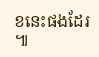ខនេះផងដែរ ៕